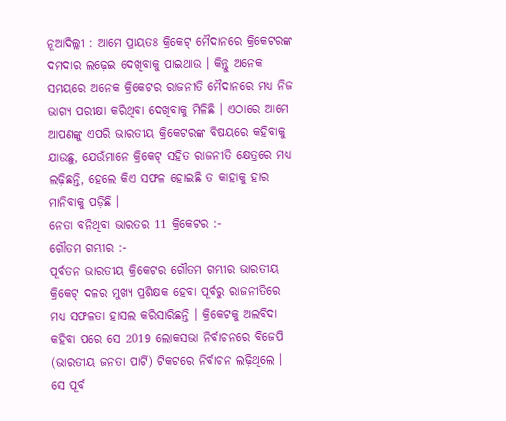ନୂଆଦିଲ୍ଲୀ : ଆମେ ପ୍ରାୟତଃ କ୍ରିକେଟ୍ ମୈଦାନରେ କ୍ରିକେଟରଙ୍କ ଦମଦାର ଲଢ଼େଇ ଦେଖିବାକୁ ପାଇଥାଉ । କିନ୍ତୁ ଅନେକ ସମୟରେ ଅନେକ କ୍ରିକେଟର ରାଜନୀତି ମୈଦାନରେ ମଧ୍ୟ ନିଜ ଭାଗ୍ୟ ପରୀକ୍ଷା କରିଥିବା ଦେଖିବାକୁ ମିଳିଛି । ଏଠାରେ ଆମେ ଆପଣଙ୍କୁ ଏପରି ଭାରତୀୟ କ୍ରିକେଟରଙ୍କ ବିଷୟରେ କହିବାକୁ ଯାଉଛୁ, ଯେଉଁମାନେ କ୍ରିକେଟ୍ ସହିତ ରାଜନୀତି କ୍ଷେତ୍ରରେ ମଧ୍ୟ ଲଢ଼ିଛନ୍ତି, ହେଲେ କିଏ ସଫଳ ହୋଇଛି ତ କାହାକୁ ହାର ମାନିବାକୁ ପଡ଼ିଛି ।
ନେତା ବନିଥିବା ଭାରତର 11 କ୍ରିକେଟର :-
ଗୌତମ ଗମ୍ଭୀର :-
ପୂର୍ବତନ ଭାରତୀୟ କ୍ରିକେଟର ଗୌତମ ଗମ୍ଭୀର ଭାରତୀୟ କ୍ରିକେଟ୍ ଦଳର ମୁଖ୍ୟ ପ୍ରଶିକ୍ଷକ ହେବା ପୂର୍ବରୁ ରାଜନୀତିରେ ମଧ୍ୟ ସଫଳତା ହାସଲ କରିସାରିଛନ୍ତି । କ୍ରିକେଟକୁ ଅଲବିଦା କହିବା ପରେ ସେ 2019 ଲୋକସଭା ନିର୍ବାଚନରେ ବିଜେପି (ଭାରତୀୟ ଜନତା ପାର୍ଟି) ଟିକଟରେ ନିର୍ବାଚନ ଲଢ଼ିଥିଲେ । ସେ ପୂର୍ବ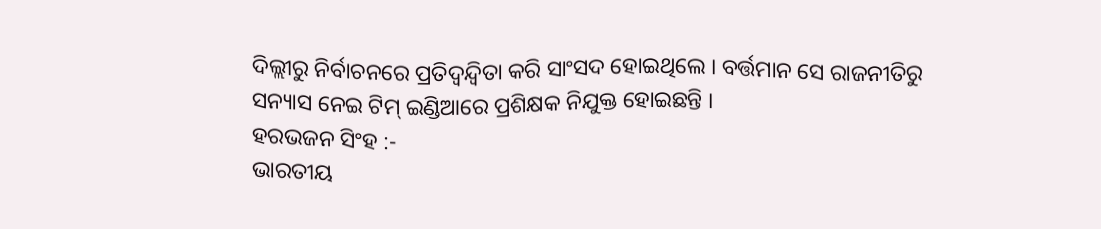ଦିଲ୍ଲୀରୁ ନିର୍ବାଚନରେ ପ୍ରତିଦ୍ୱନ୍ଦ୍ୱିତା କରି ସାଂସଦ ହୋଇଥିଲେ । ବର୍ତ୍ତମାନ ସେ ରାଜନୀତିରୁ ସନ୍ୟାସ ନେଇ ଟିମ୍ ଇଣ୍ଡିଆରେ ପ୍ରଶିକ୍ଷକ ନିଯୁକ୍ତ ହୋଇଛନ୍ତି ।
ହରଭଜନ ସିଂହ :-
ଭାରତୀୟ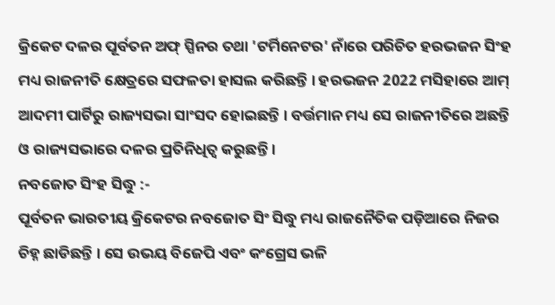କ୍ରିକେଟ ଦଳର ପୂର୍ବତନ ଅଫ୍ ସ୍ପିନର ତଥା 'ଟର୍ମିନେଟର' ନାଁରେ ପରିଚିତ ହରଭଜନ ସିଂହ ମଧ୍ୟ ରାଜନୀତି କ୍ଷେତ୍ରରେ ସଫଳତା ହାସଲ କରିଛନ୍ତି । ହରଭଜନ 2022 ମସିହାରେ ଆମ୍ ଆଦମୀ ପାର୍ଟିରୁ ରାଜ୍ୟସଭା ସାଂସଦ ହୋଇଛନ୍ତି । ବର୍ତ୍ତମାନ ମଧ୍ୟ ସେ ରାଜନୀତିରେ ଅଛନ୍ତି ଓ ରାଜ୍ୟସଭାରେ ଦଳର ପ୍ରତିନିଧିତ୍ବ କରୁଛନ୍ତି ।
ନବଜୋତ ସିଂହ ସିଦ୍ଧୁ :-
ପୂର୍ବତନ ଭାରତୀୟ କ୍ରିକେଟର ନବଜୋତ ସିଂ ସିଦ୍ଧୁ ମଧ୍ୟ ରାଜନୈତିକ ପଡ଼ିଆରେ ନିଜର ଚିହ୍ନ ଛାଡିଛନ୍ତି । ସେ ଉଭୟ ବିଜେପି ଏବଂ କଂଗ୍ରେସ ଭଳି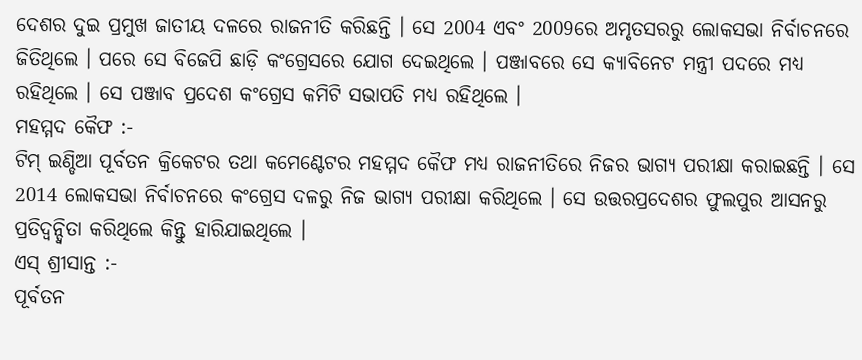ଦେଶର ଦୁଇ ପ୍ରମୁଖ ଜାତୀୟ ଦଳରେ ରାଜନୀତି କରିଛନ୍ତି । ସେ 2004 ଏବଂ 2009ରେ ଅମୃତସରରୁ ଲୋକସଭା ନିର୍ବାଚନରେ ଜିତିଥିଲେ । ପରେ ସେ ବିଜେପି ଛାଡ଼ି କଂଗ୍ରେସରେ ଯୋଗ ଦେଇଥିଲେ । ପଞ୍ଜାବରେ ସେ କ୍ୟାବିନେଟ ମନ୍ତ୍ରୀ ପଦରେ ମଧ୍ୟ ରହିଥିଲେ । ସେ ପଞ୍ଜାବ ପ୍ରଦେଶ କଂଗ୍ରେସ କମିଟି ସଭାପତି ମଧ୍ୟ ରହିଥିଲେ ।
ମହମ୍ମଦ କୈଫ :-
ଟିମ୍ ଇଣ୍ଡିଆ ପୂର୍ବତନ କ୍ରିକେଟର ତଥା କମେଣ୍ଟେଟର ମହମ୍ମଦ କୈଫ ମଧ୍ୟ ରାଜନୀତିରେ ନିଜର ଭାଗ୍ୟ ପରୀକ୍ଷା କରାଇଛନ୍ତି । ସେ 2014 ଲୋକସଭା ନିର୍ବାଚନରେ କଂଗ୍ରେସ ଦଳରୁ ନିଜ ଭାଗ୍ୟ ପରୀକ୍ଷା କରିଥିଲେ । ସେ ଉତ୍ତରପ୍ରଦେଶର ଫୁଲପୁର ଆସନରୁ ପ୍ରତିଦ୍ୱନ୍ଦ୍ୱିତା କରିଥିଲେ କିନ୍ତୁ ହାରିଯାଇଥିଲେ ।
ଏସ୍ ଶ୍ରୀସାନ୍ତ :-
ପୂର୍ବତନ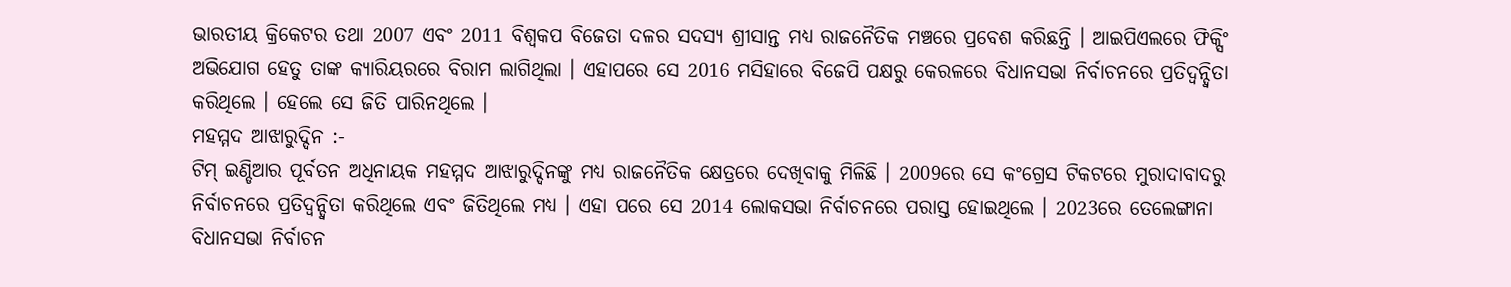ଭାରତୀୟ କ୍ରିକେଟର ତଥା 2007 ଏବଂ 2011 ବିଶ୍ବକପ ବିଜେତା ଦଳର ସଦସ୍ୟ ଶ୍ରୀସାନ୍ତ ମଧ୍ୟ ରାଜନୈତିକ ମଞ୍ଚରେ ପ୍ରବେଶ କରିଛନ୍ତି । ଆଇପିଏଲରେ ଫିକ୍ସିଂ ଅଭିଯୋଗ ହେତୁ ତାଙ୍କ କ୍ୟାରିୟରରେ ବିରାମ ଲାଗିଥିଲା । ଏହାପରେ ସେ 2016 ମସିହାରେ ବିଜେପି ପକ୍ଷରୁ କେରଳରେ ବିଧାନସଭା ନିର୍ବାଚନରେ ପ୍ରତିଦ୍ୱନ୍ଦ୍ୱିତା କରିଥିଲେ । ହେଲେ ସେ ଜିତି ପାରିନଥିଲେ ।
ମହମ୍ମଦ ଆଝାରୁଦ୍ଦିନ :-
ଟିମ୍ ଇଣ୍ଡିଆର ପୂର୍ବତନ ଅଧିନାୟକ ମହମ୍ମଦ ଆଝାରୁଦ୍ଦିନଙ୍କୁ ମଧ୍ୟ ରାଜନୈତିକ କ୍ଷେତ୍ରରେ ଦେଖିବାକୁ ମିଳିଛି । 2009ରେ ସେ କଂଗ୍ରେସ ଟିକଟରେ ମୁରାଦାବାଦରୁ ନିର୍ବାଚନରେ ପ୍ରତିଦ୍ୱନ୍ଦ୍ୱିତା କରିଥିଲେ ଏବଂ ଜିତିଥିଲେ ମଧ୍ୟ । ଏହା ପରେ ସେ 2014 ଲୋକସଭା ନିର୍ବାଚନରେ ପରାସ୍ତ ହୋଇଥିଲେ । 2023ରେ ତେଲେଙ୍ଗାନା ବିଧାନସଭା ନିର୍ବାଚନ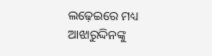ଲଢ଼େଇରେ ମଧ୍ୟ ଆଝାରୁଦ୍ଦିନଙ୍କୁ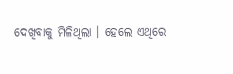ଦେଖିବାକୁ ମିଳିଥିଲା । ହେଲେ ଏଥିରେ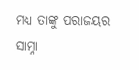ମଧ୍ୟ ତାଙ୍କୁ ପରାଜୟର ସାମ୍ନା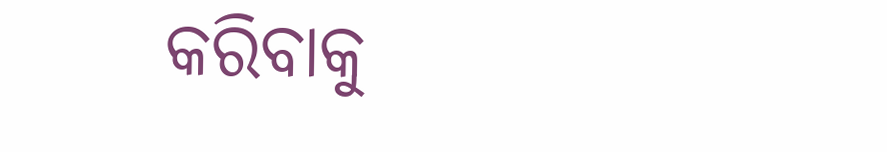କରିବାକୁ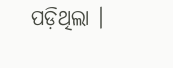ପଡ଼ିଥିଲା ।